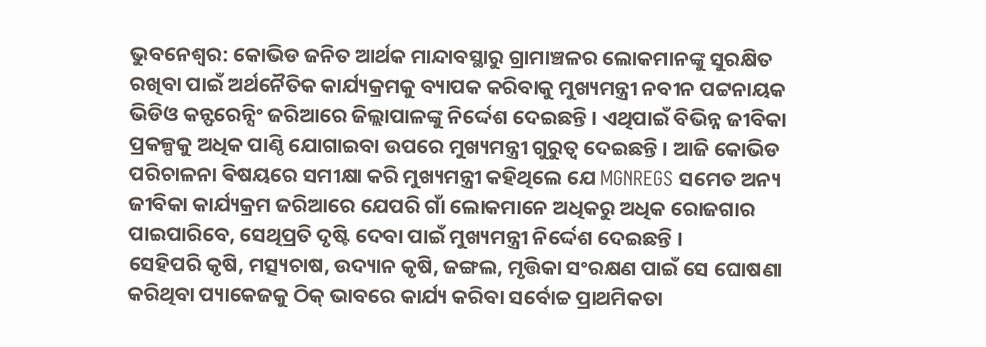ଭୁବନେଶ୍ବର: କୋଭିଡ ଜନିତ ଆର୍ଥକ ମାନ୍ଦାବସ୍ଥାରୁ ଗ୍ରାମାଞ୍ଚଳର ଲୋକମାନଙ୍କୁ ସୁରକ୍ଷିତ ରଖିବା ପାଇଁ ଅର୍ଥନୈତିକ କାର୍ଯ୍ୟକ୍ରମକୁ ବ୍ୟାପକ କରିବାକୁ ମୁଖ୍ୟମନ୍ତ୍ରୀ ନବୀନ ପଟ୍ଟନାୟକ ଭିଡିଓ କନ୍ଫରେନ୍ସିଂ ଜରିଆରେ ଜିଲ୍ଲାପାଳଙ୍କୁ ନିର୍ଦ୍ଦେଶ ଦେଇଛନ୍ତି । ଏଥିପାଇଁ ବିଭିନ୍ନ ଜୀବିକା ପ୍ରକଳ୍ପକୁ ଅଧିକ ପାଣ୍ଠି ଯୋଗାଇବା ଉପରେ ମୁଖ୍ୟମନ୍ତ୍ରୀ ଗୁରୁତ୍ବ ଦେଇଛନ୍ତି । ଆଜି କୋଭିଡ ପରିଚାଳନା ଵିଷୟରେ ସମୀକ୍ଷା କରି ମୁଖ୍ୟମନ୍ତ୍ରୀ କହିଥିଲେ ଯେ MGNREGS ସମେତ ଅନ୍ୟ ଜୀବିକା କାର୍ଯ୍ୟକ୍ରମ ଜରିଆରେ ଯେପରି ଗାଁ ଲୋକମାନେ ଅଧିକରୁ ଅଧିକ ରୋଜଗାର ପାଇପାରିବେ, ସେଥିପ୍ରତି ଦୃଷ୍ଟି ଦେବା ପାଇଁ ମୁଖ୍ୟମନ୍ତ୍ରୀ ନିର୍ଦ୍ଦେଶ ଦେଇଛନ୍ତି ।
ସେହିପରି କୃଷି, ମତ୍ସ୍ୟଚାଷ, ଉଦ୍ୟାନ କୃଷି, ଜଙ୍ଗଲ, ମୃତ୍ତିକା ସଂରକ୍ଷଣ ପାଇଁ ସେ ଘୋଷଣା କରିଥିବା ପ୍ୟାକେଜକୁ ଠିକ୍ ଭାବରେ କାର୍ଯ୍ୟ କରିବା ସର୍ବୋଚ୍ଚ ପ୍ରାଥମିକତା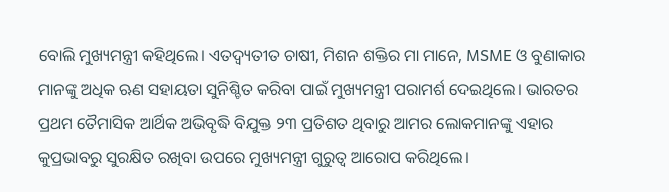ବୋଲି ମୁଖ୍ୟମନ୍ତ୍ରୀ କହିଥିଲେ। ଏତଦ୍ବ୍ୟତୀତ ଚାଷୀ, ମିଶନ ଶକ୍ତିର ମା ମାନେ, MSME ଓ ବୁଣାକାର ମାନଙ୍କୁ ଅଧିକ ଋଣ ସହାୟତା ସୁନିଶ୍ଚିତ କରିବା ପାଇଁ ମୁଖ୍ୟମନ୍ତ୍ରୀ ପରାମର୍ଶ ଦେଇଥିଲେ। ଭାରତର ପ୍ରଥମ ତୈମାସିକ ଆର୍ଥିକ ଅଭିବୃଦ୍ଧି ବିଯୁକ୍ତ ୨୩ ପ୍ରତିଶତ ଥିବାରୁ ଆମର ଲୋକମାନଙ୍କୁ ଏହାର କୁପ୍ରଭାବରୁ ସୁରକ୍ଷିତ ରଖିବା ଉପରେ ମୁଖ୍ୟମନ୍ତ୍ରୀ ଗୁରୁତ୍ବ ଆରୋପ କରିଥିଲେ।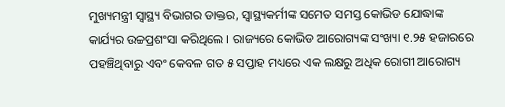ମୁଖ୍ୟମନ୍ତ୍ରୀ ସ୍ବାସ୍ଥ୍ୟ ବିଭାଗର ଡାକ୍ତର, ସ୍ବାସ୍ଥ୍ୟକର୍ମୀଙ୍କ ସମେତ ସମସ୍ତ କୋଭିଡ ଯୋଦ୍ଧାଙ୍କ କାର୍ଯ୍ୟର ଉଚ୍ଚପ୍ରଶଂସା କରିଥିଲେ । ରାଜ୍ୟରେ କୋଭିଡ ଆରୋଗ୍ୟଙ୍କ ସଂଖ୍ୟା ୧.୨୫ ହଜାରରେ ପହଞ୍ଚିଥିବାରୁ ଏବଂ କେବଳ ଗତ ୫ ସପ୍ତାହ ମଧ୍ୟରେ ଏକ ଲକ୍ଷରୁ ଅଧିକ ରୋଗୀ ଆରୋଗ୍ୟ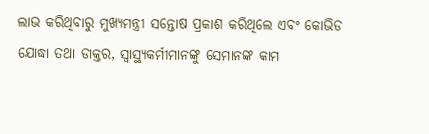ଲାଭ କରିଥିବାରୁ ମୁଖ୍ୟମନ୍ତ୍ରୀ ସନ୍ତୋଷ ପ୍ରକାଶ କରିଥିଲେ ଏବଂ କୋଭିଡ ଯୋଦ୍ଧା ତଥା ଡାକ୍ତର, ସ୍ବାସ୍ଥ୍ୟକର୍ମୀମାନଙ୍କୁ ସେମାନଙ୍କ କାମ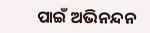ପାଇଁ ଅଭିନନ୍ଦନ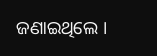ଜଣାଇଥିଲେ ।